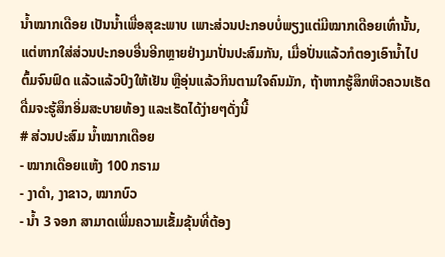ນໍ້າໝາກເດືອຍ ເປັນນໍ້າເພື່ອສຸຂະພາບ ເພາະສ່ວນປະກອບບໍ່ພຽງແຕ່ມີໝາກເດືອຍເທົ່ານັ້ນ, ແຕ່ຫາກໃສ່ສ່ວນປະກອບອື່ນອີກຫຼາຍຢ່າງມາປັ່ນປະສົມກັນ, ເມື່ອປັ່ນແລ້ວກໍຕອງເອົານໍ້າໄປຕົ້ມຈົນຟົດ ແລ້ວແລ້ວປົງໃຫ້ເຢັນ ຫຼືອຸ່ນແລ້ວກິນຕາມໃຈຄົນມັກ, ຖ້າຫາກຮູ້ສຶກຫິວຄວນເຮັດດື່ມຈະຮູ້ສຶກອິ່ມສະບາຍທ້ອງ ແລະເຮັດໄດ້ງ່າຍໆດັ່ງນີ້
# ສ່ວນປະສົມ ນໍ້າໝາກເດືອຍ
- ໝາກເດືອຍແຫ້ງ 100 ກຣາມ
- ງາດຳ, ງາຂາວ, ໝາກບົວ
- ນໍ້າ 3 ຈອກ ສາມາດເພີ່ມຄວາມເຂັ້ມຂຸ້ນທີ່ຕ້ອງ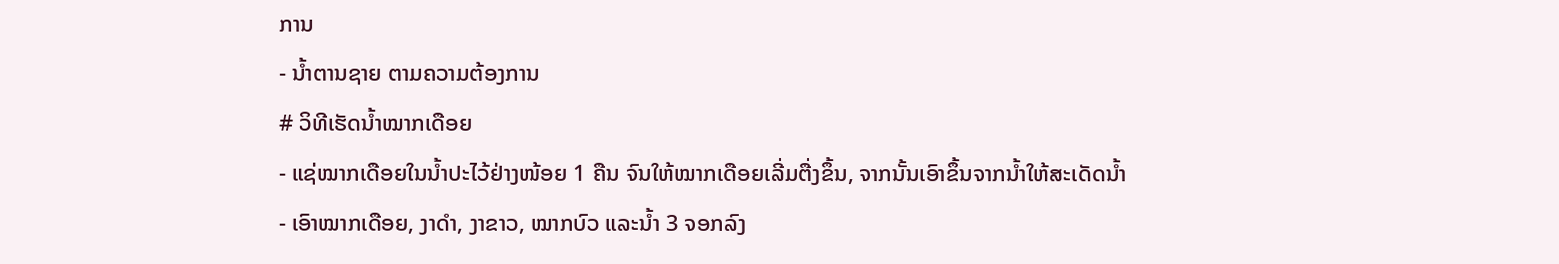ການ
- ນໍ້າຕານຊາຍ ຕາມຄວາມຕ້ອງການ
# ວິທີເຮັດນໍ້າໝາກເດືອຍ
- ແຊ່ໝາກເດືອຍໃນນໍ້າປະໄວ້ຢ່າງໜ້ອຍ 1 ຄືນ ຈົນໃຫ້ໝາກເດືອຍເລີ່ມຕື່ງຂຶ້ນ, ຈາກນັ້ນເອົາຂຶ້ນຈາກນໍ້າໃຫ້ສະເດັດນໍ້າ
- ເອົາໝາກເດືອຍ, ງາດຳ, ງາຂາວ, ໝາກບົວ ແລະນໍ້າ 3 ຈອກລົງ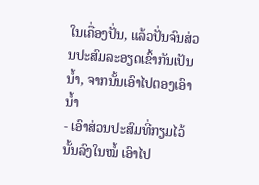ໃນເຄື່ອງປັ່ນ, ແລ້ວປັ່ນຈົນສ່ວນປະສົມລະອຽດເຂົ້າກັນເປັນນໍ້າ, ຈາກນັ້ນເອົາໄປຕອງເອົານໍ້າ
- ເອົາສ່ວນປະສົມທີ່ກຽມໄວ້ນັ້ນລົງໃນໝໍ້ ເອົາໄປ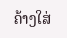ຄ້າງໃສ່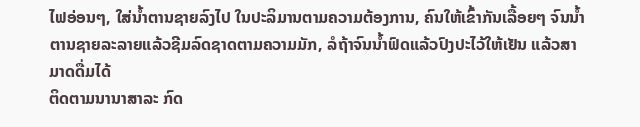ໄຟອ່ອນໆ, ໃສ່ນໍ້າຕານຊາຍລົງໄປ ໃນປະລິມານຕາມຄວາມຕ້ອງການ, ຄົນໃຫ້ເຂົ້າກັນເລື້ອຍໆ ຈົນນໍ້າຕານຊາຍລະລາຍແລ້ວຊີມລົດຊາດຕາມຄວາມມັກ, ລໍຖ້າຈົນນໍ້າຟົດແລ້ວປົງປະໄວ້ໃຫ້ເຢັນ ແລ້ວສາມາດດື່ມໄດ້
ຕິດຕາມນານາສາລະ ກົດ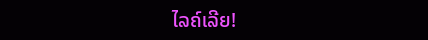ໄລຄ໌ເລີຍ!